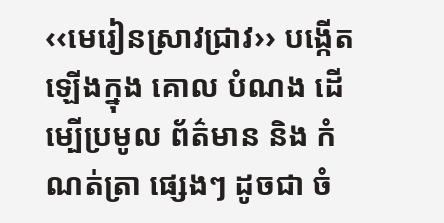‹‹មេរៀនស្រាវជ្រាវ›› បង្កើតឡើងក្នុង គោល បំណង ដើម្បើប្រមូល ព័ត៌មាន និង កំណត់ត្រា ផ្សេងៗ ដូចជា ចំ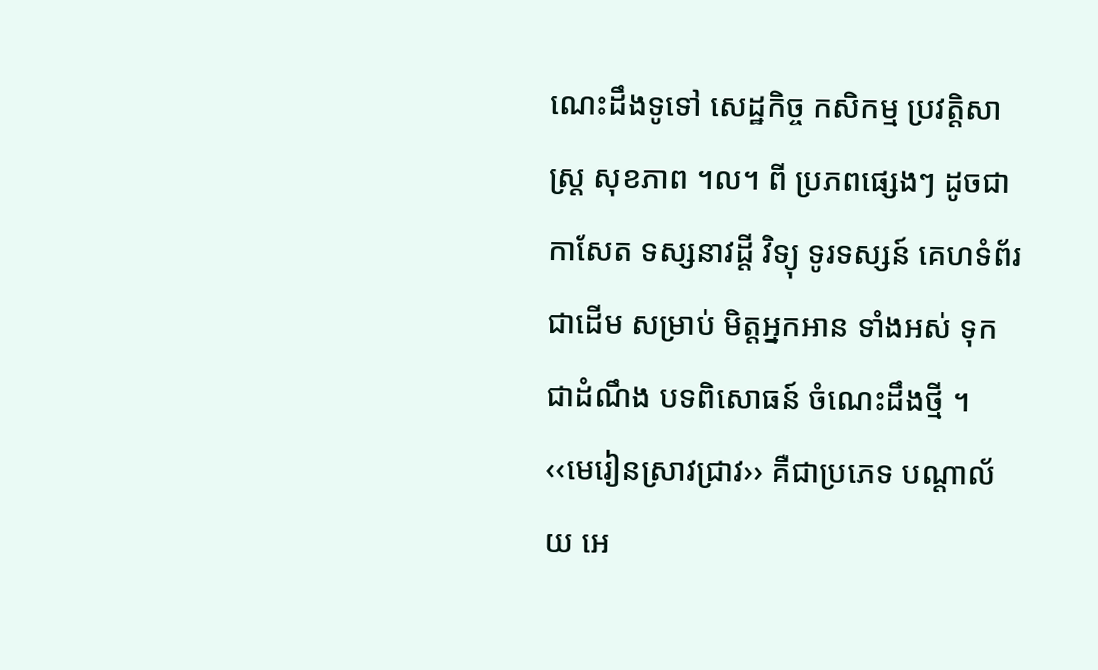ណេះដឹងទូទៅ សេដ្ឋកិច្ច កសិកម្ម ប្រវត្តិសាស្រ្ត សុខភាព ។ល។ ពី ប្រភពផ្សេងៗ ដូចជា កាសែត ទស្សនាវដ្តី វិទ្យុ ទូរទស្សន៍ គេហទំព័រ ជាដើម សម្រាប់ មិត្តអ្នកអាន ទាំងអស់ ទុកជាដំណឹង បទពិសោធន៍ ចំណេះដឹងថ្មី ។ ‹‹មេរៀនស្រាវជ្រាវ›› គឺជាប្រភេទ បណ្តាល័យ អេ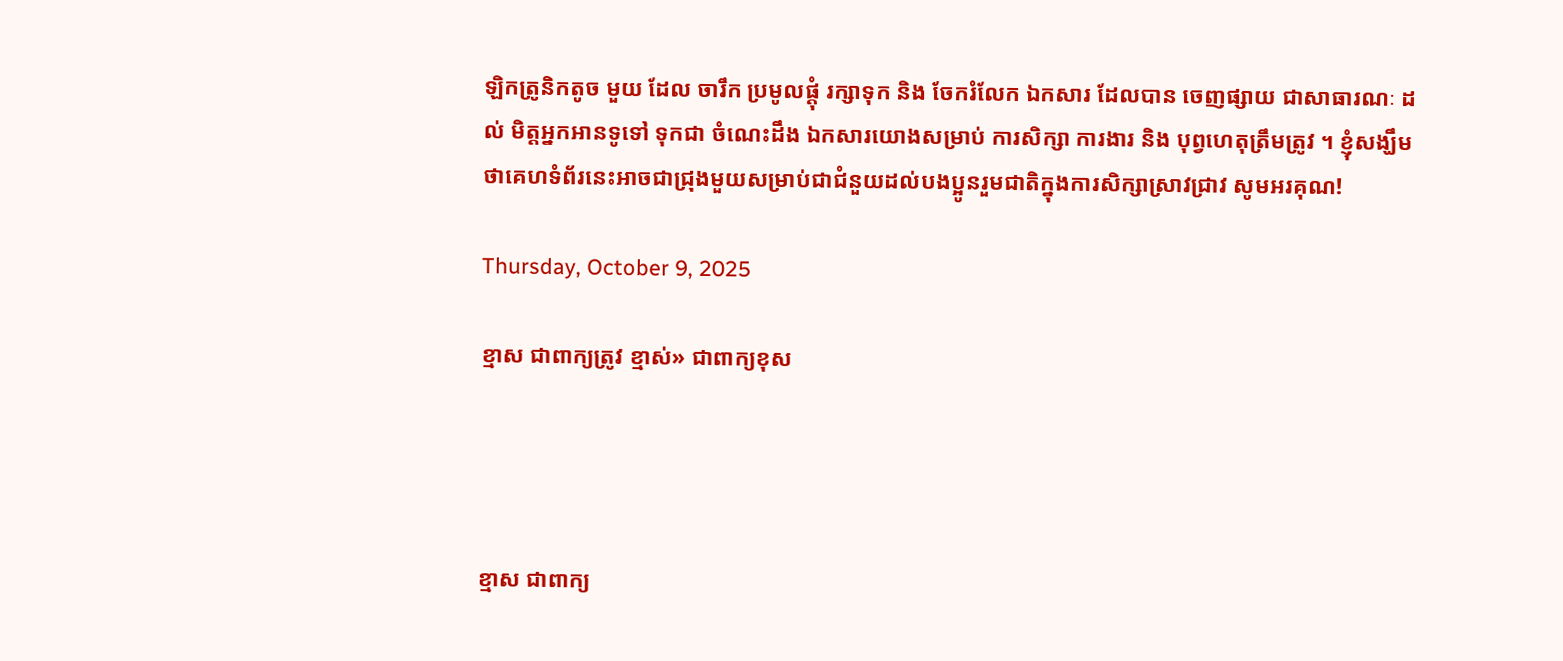ឡិកត្រូនិកតូច មួយ ដែល ចារឹក ប្រមូលផ្តុំ រក្សាទុក និង ចែករំលែក ឯកសារ ដែលបាន ចេញផ្សាយ ជាសាធារណៈ ដល់ មិត្តអ្នកអានទូទៅ ទុកជា ចំណេះដឹង ឯកសារយោងសម្រាប់ ការសិក្សា ការងារ និង បុព្វហេតុត្រឹមត្រូវ ។ ខ្ញុំសង្ឃឹមថាគេហទំព័រនេះអាចជាជ្រុងមួយសម្រាប់ជាជំនួយដល់បងប្អូនរួមជាតិក្នុងការសិក្សាស្រាវជ្រាវ សូមអរគុណ!

Thursday, October 9, 2025

ខ្មាស ជាពាក្យត្រូវ ខ្មាស់» ជាពាក្យខុស




ខ្មាស ជាពាក្យ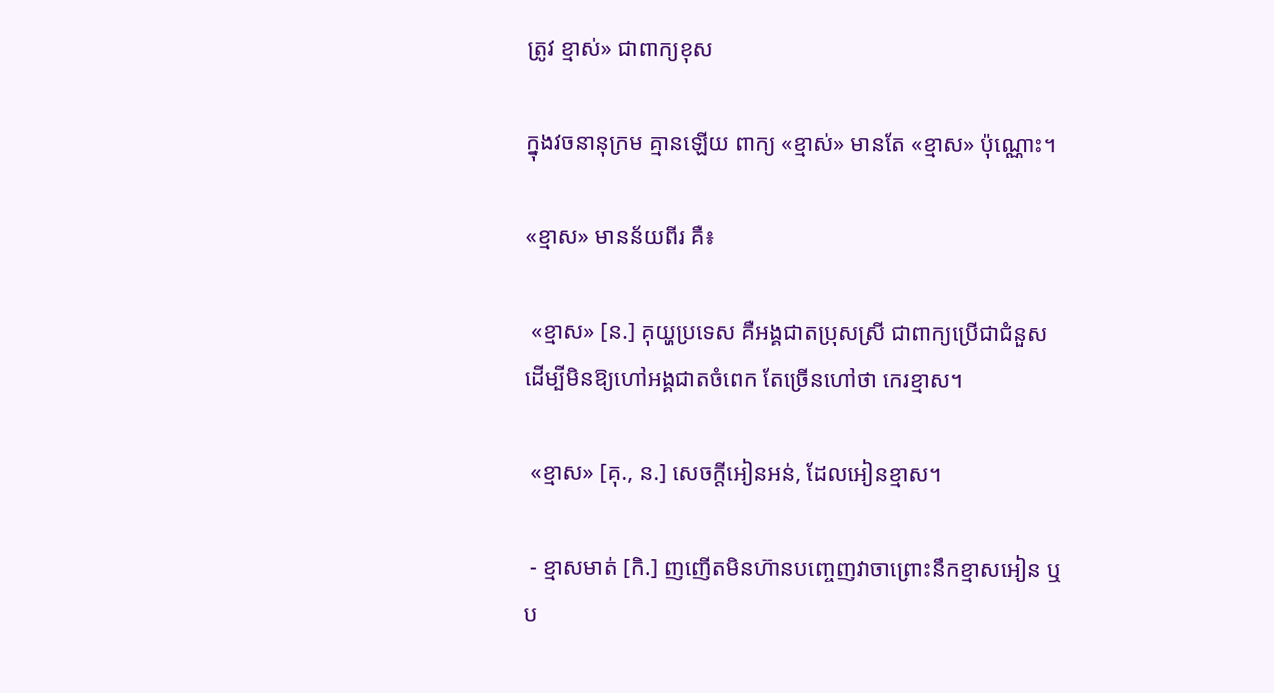ត្រូវ ខ្មាស់» ជាពាក្យខុស

ក្នុងវចនានុក្រម គ្មានឡើយ ពាក្យ «ខ្មាស់» មានតែ «ខ្មាស» ប៉ុណ្ណោះ។

«ខ្មាស» មានន័យពីរ គឺ៖

 «ខ្មាស» [ន.] គុយ្ហប្រទេស គឺអង្គជាតប្រុសស្រី ជាពាក្យប្រើជាជំនួស ដើម្បីមិនឱ្យហៅអង្គជាតចំពេក តែច្រើនហៅថា កេរខ្មាស។

 «ខ្មាស» [គុ., ន.] សេចក្ដីអៀនអន់, ដែលអៀនខ្មាស។

 - ខ្មាសមាត់ [កិ.] ញញើតមិនហ៊ានបញ្ចេញវាចាព្រោះនឹកខ្មាសអៀន ឬប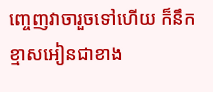ញ្ចេញវាចារួចទៅហើយ ក៏នឹកខ្មាសអៀនជាខាង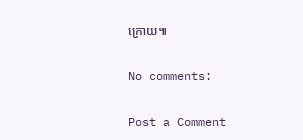ក្រោយ៕

No comments:

Post a Comment